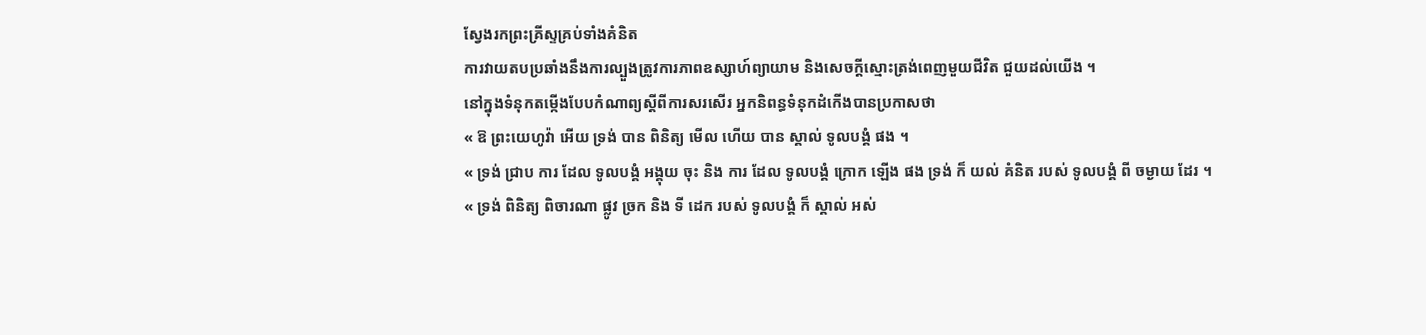ស្វែងរកព្រះគ្រីស្ទគ្រប់ទាំងគំនិត
ការវាយតបប្រឆាំងនឹងការល្បួងត្រូវការភាពឧស្សាហ៍ព្យាយាម និងសេចក្តីស្មោះត្រង់ពេញមួយជីវិត ជួយដល់យើង ។
នៅក្នុងទំនុកតម្កើងបែបកំណាព្យស្ដីពីការសរសើរ អ្នកនិពន្ធទំនុកដំកើងបានប្រកាសថា
« ឱ ព្រះយេហូវ៉ា អើយ ទ្រង់ បាន ពិនិត្យ មើល ហើយ បាន ស្គាល់ ទូលបង្គំ ផង ។
« ទ្រង់ ជ្រាប ការ ដែល ទូលបង្គំ អង្គុយ ចុះ និង ការ ដែល ទូលបង្គំ ក្រោក ឡើង ផង ទ្រង់ ក៏ យល់ គំនិត របស់ ទូលបង្គំ ពី ចម្ងាយ ដែរ ។
« ទ្រង់ ពិនិត្យ ពិចារណា ផ្លូវ ច្រក និង ទី ដេក របស់ ទូលបង្គំ ក៏ ស្គាល់ អស់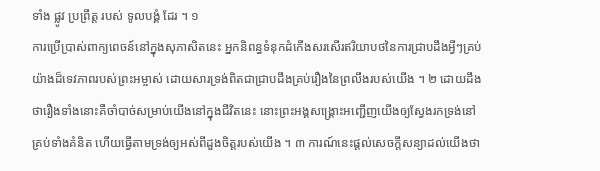ទាំង ផ្លូវ ប្រព្រឹត្ត របស់ ទូលបង្គំ ដែរ ។ ១
ការប្រើប្រាស់ពាក្យពេចន៍នៅក្នុងសុភាសិតនេះ អ្នកនិពន្ធទំនុកដំកើងសរសើរឥរិយាបថនៃការជ្រាបដឹងអ្វីៗគ្រប់យ៉ាងដ៏ទេវភាពរបស់ព្រះអម្ចាស់ ដោយសារទ្រង់ពិតជាជ្រាបដឹងគ្រប់រឿងនៃព្រលឹងរបស់យើង ។ ២ ដោយដឹងថារឿងទាំងនោះគឺចាំបាច់សម្រាប់យើងនៅក្នុងជីវិតនេះ នោះព្រះអង្គសង្គ្រោះអញ្ជើញយើងឲ្យស្វែងរកទ្រង់នៅគ្រប់ទាំងគំនិត ហើយធ្វើតាមទ្រង់ឲ្យអស់ពីដួងចិត្តរបស់យើង ។ ៣ ការណ៍នេះផ្តល់សេចក្តីសន្យាដល់យើងថា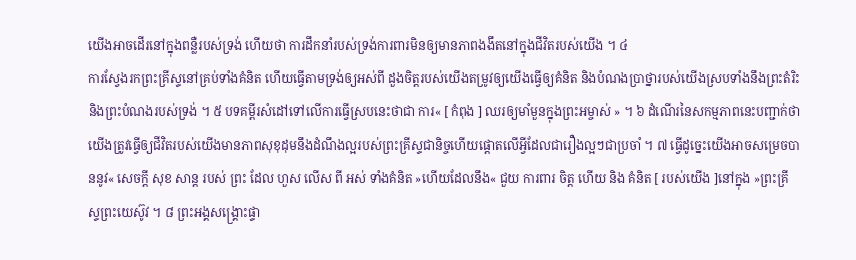យើងអាចដើរនៅក្នុងពន្លឺរបស់ទ្រង់ ហើយថា ការដឹកនាំរបស់ទ្រង់ការពារមិនឲ្យមានភាពងងឹតនៅក្នុងជីវិតរបស់យើង ។ ៤
ការស្វែងរកព្រះគ្រីស្ទនៅគ្រប់ទាំងគំនិត ហើយធ្វើតាមទ្រង់ឲ្យអស់ពី ដួងចិត្តរបស់យើងតម្រូវឲ្យយើងធ្វើឲ្យគំនិត និងបំណងប្រាថ្នារបស់យើងស្របទាំងនឹងព្រះតំរិះ និងព្រះបំណងរបស់ទ្រង់ ។ ៥ បទគម្ពីរសំដៅទៅលើការធ្វើស្របនេះថាជា ការ« [ កំពុង ] ឈរឲ្យមាំមួនក្នុងព្រះអម្ចាស់ » ។ ៦ ដំណើរនៃសកម្មភាពនេះបញ្ជាក់ថា យើងត្រូវធ្វើឲ្យជីវិតរបស់យើងមានភាពសុខុដុមនឹងដំណឹងល្អរបស់ព្រះគ្រីស្ទជានិច្ចហើយផ្ដោតលើអ្វីដែលជារឿងល្អៗជាប្រចាំ ។ ៧ ធ្វើដូច្នេះយើងអាចសម្រេចបាននូវ« សេចក្តី សុខ សាន្ត របស់ ព្រះ ដែល ហួស លើស ពី អស់ ទាំងគំនិត »ហើយដែលនឹង« ជួយ ការពារ ចិត្ត ហើយ និង គំនិត [ របស់យើង ]នៅក្នុង »ព្រះគ្រីស្ទព្រះយេស៊ូវ ។ ៨ ព្រះអង្គសង្គ្រោះផ្ទា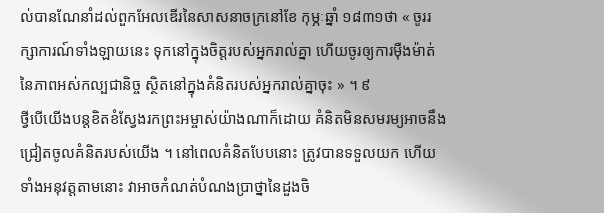ល់បានណែនាំដល់ពួកអែលឌើរនៃសាសនាចក្រនៅខែ កុម្ភៈឆ្នាំ ១៨៣១ថា « ចូររក្សាការណ៍ទាំងឡាយនេះ ទុកនៅក្នុងចិត្តរបស់អ្នករាល់គ្នា ហើយចូរឲ្យការម៉ឺងម៉ាត់នៃភាពអស់កល្បជានិច្ច ស្ថិតនៅក្នុងគំនិតរបស់អ្នករាល់គ្នាចុះ » ។ ៩
ថ្វីបើយើងបន្តខិតខំស្វែងរកព្រះអម្ចាស់យ៉ាងណាក៏ដោយ គំនិតមិនសមរម្យអាចនឹងជ្រៀតចូលគំនិតរបស់យើង ។ នៅពេលគំនិតបែបនោះ ត្រូវបានទទួលយក ហើយទាំងអនុវត្តតាមនោះ វាអាចកំណត់បំណងប្រាថ្នានៃដួងចិ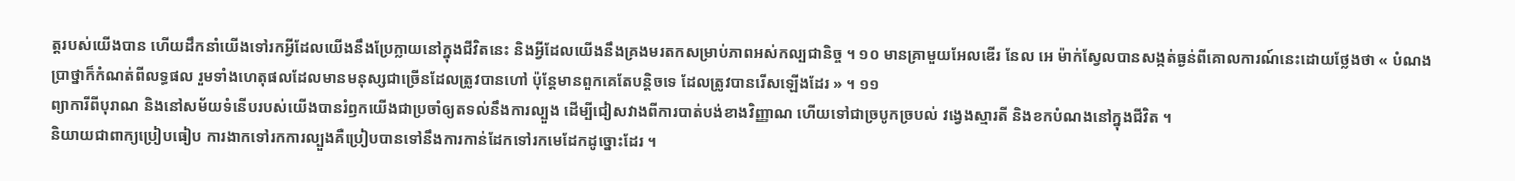ត្តរបស់យើងបាន ហើយដឹកនាំយើងទៅរកអ្វីដែលយើងនឹងប្រែក្លាយនៅក្នុងជីវិតនេះ និងអ្វីដែលយើងនឹងគ្រងមរតកសម្រាប់ភាពអស់កល្បជានិច្ច ។ ១០ មានគ្រាមួយអែលឌើរ នែល អេ ម៉ាក់ស្វែលបានសង្កត់ធ្ងន់ពីគោលការណ៍នេះដោយថ្លែងថា « បំណងប្រាថ្នាក៏កំណត់ពីលទ្ធផល រួមទាំងហេតុផលដែលមានមនុស្សជាច្រើនដែលត្រូវបានហៅ ប៉ុន្តែមានពួកគេតែបន្តិចទេ ដែលត្រូវបានរើសឡើងដែរ » ។ ១១
ព្យាការីពីបុរាណ និងនៅសម័យទំនើបរបស់យើងបានរំឭកយើងជាប្រចាំឲ្យតទល់នឹងការល្បួង ដើម្បីជៀសវាងពីការបាត់បង់ខាងវិញ្ញាណ ហើយទៅជាច្របូកច្របល់ វង្វេងស្មារតី និងខកបំណងនៅក្នុងជីវិត ។
និយាយជាពាក្យប្រៀបធៀប ការងាកទៅរកការល្បួងគឺប្រៀបបានទៅនឹងការកាន់ដែកទៅរកមេដែកដូច្នោះដែរ ។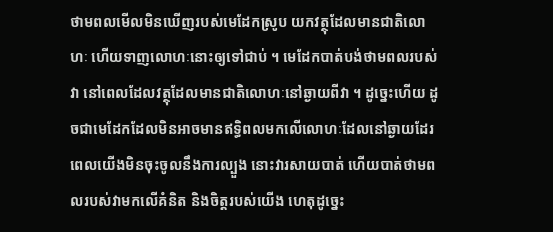ថាមពលមើលមិនឃើញរបស់មេដែកស្រូប យកវត្ថុដែលមានជាតិលោហៈ ហើយទាញលោហៈនោះឲ្យទៅជាប់ ។ មេដែកបាត់បង់ថាមពលរបស់វា នៅពេលដែលវត្ថុដែលមានជាតិលោហៈនៅឆ្ងាយពីវា ។ ដូច្នេះហើយ ដូចជាមេដែកដែលមិនអាចមានឥទ្ធិពលមកលើលោហៈដែលនៅឆ្ងាយដែរ ពេលយើងមិនចុះចូលនឹងការល្បួង នោះវារសាយបាត់ ហើយបាត់ថាមពលរបស់វាមកលើគំនិត និងចិត្តរបស់យើង ហេតុដូច្នេះ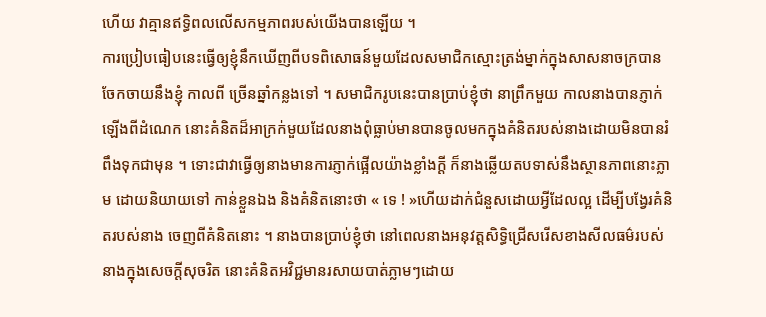ហើយ វាគ្មានឥទ្ធិពលលើសកម្មភាពរបស់យើងបានឡើយ ។
ការប្រៀបធៀបនេះធ្វើឲ្យខ្ញុំនឹកឃើញពីបទពិសោធន៍មួយដែលសមាជិកស្មោះត្រង់ម្នាក់ក្នុងសាសនាចក្របានចែកចាយនឹងខ្ញុំ កាលពី ច្រើនឆ្នាំកន្លងទៅ ។ សមាជិករូបនេះបានប្រាប់ខ្ញុំថា នាព្រឹកមួយ កាលនាងបានភ្ញាក់ឡើងពីដំណេក នោះគំនិតដ៏អាក្រក់មួយដែលនាងពុំធ្លាប់មានបានចូលមកក្នុងគំនិតរបស់នាងដោយមិនបានរំពឹងទុកជាមុន ។ ទោះជាវាធ្វើឲ្យនាងមានការភ្ញាក់ផ្អើលយ៉ាងខ្លាំងក្ដី ក៏នាងឆ្លើយតបទាស់នឹងស្ថានភាពនោះភ្លាម ដោយនិយាយទៅ កាន់ខ្លួនឯង និងគំនិតនោះថា « ទេ ! »ហើយដាក់ជំនួសដោយអ្វីដែលល្អ ដើម្បីបង្វែរគំនិតរបស់នាង ចេញពីគំនិតនោះ ។ នាងបានប្រាប់ខ្ញុំថា នៅពេលនាងអនុវត្តសិទ្ធិជ្រើសរើសខាងសីលធម៌របស់នាងក្នុងសេចក្តីសុចរិត នោះគំនិតអវិជ្ជមានរសាយបាត់ភ្លាមៗដោយ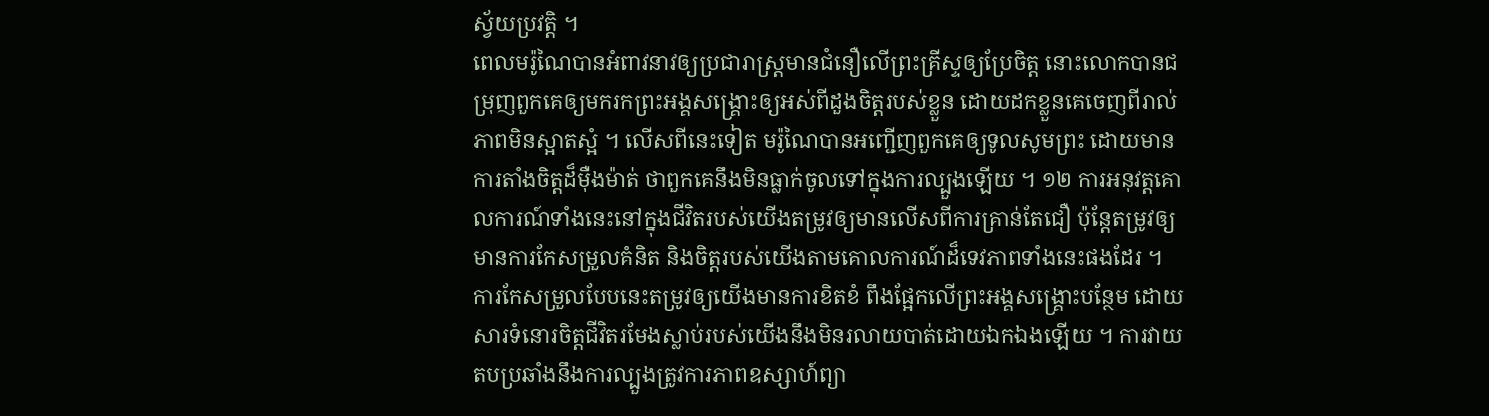ស្វ័យប្រវត្តិ ។
ពេលមរ៉ូណៃបានអំពាវនាវឲ្យប្រជារាស្រ្តមានជំនឿលើព្រះគ្រីស្ទឲ្យប្រែចិត្ត នោះលោកបានជម្រុញពួកគេឲ្យមករកព្រះអង្គសង្គ្រោះឲ្យអស់ពីដួងចិត្តរបស់ខ្លួន ដោយដកខ្លួនគេចេញពីរាល់ភាពមិនស្អាតស្អំ ។ លើសពីនេះទៀត មរ៉ូណៃបានអញ្ជើញពួកគេឲ្យទូលសូមព្រះ ដោយមានការតាំងចិត្តដ៏ម៉ឺងម៉ាត់ ថាពួកគេនឹងមិនធ្លាក់ចូលទៅក្នុងការល្បួងឡើយ ។ ១២ ការអនុវត្តគោលការណ៍ទាំងនេះនៅក្នុងជីវិតរបស់យើងតម្រូវឲ្យមានលើសពីការគ្រាន់តែជឿ ប៉ុន្តែតម្រូវឲ្យមានការកែសម្រួលគំនិត និងចិត្តរបស់យើងតាមគោលការណ៍ដ៏ទេវភាពទាំងនេះផងដែរ ។ ការកែសម្រួលបែបនេះតម្រូវឲ្យយើងមានការខិតខំ ពឹងផ្អែកលើព្រះអង្គសង្រ្គោះបន្ថែម ដោយសារទំនោរចិត្តជីវិតរមែងស្លាប់របស់យើងនឹងមិនរលាយបាត់ដោយឯកឯងឡើយ ។ ការវាយតបប្រឆាំងនឹងការល្បួងត្រូវការភាពឧស្សាហ៍ព្យា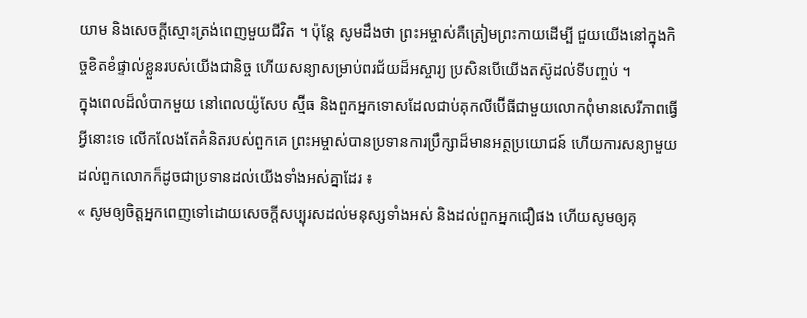យាម និងសេចក្តីស្មោះត្រង់ពេញមួយជីវិត ។ ប៉ុន្តែ សូមដឹងថា ព្រះអម្ចាស់គឺត្រៀមព្រះកាយដើម្បី ជួយយើងនៅក្នុងកិច្ចខិតខំផ្ទាល់ខ្លួនរបស់យើងជានិច្ច ហើយសន្យាសម្រាប់ពរជ័យដ៏អស្ចារ្យ ប្រសិនបើយើងតស៊ូដល់ទីបញ្ចប់ ។
ក្នុងពេលដ៏លំបាកមួយ នៅពេលយ៉ូសែប ស្ម៊ីធ និងពួកអ្នកទោសដែលជាប់គុកលីប៊ើធីជាមួយលោកពុំមានសេរីភាពធ្វើអ្វីនោះទេ លើកលែងតែគំនិតរបស់ពួកគេ ព្រះអម្ចាស់បានប្រទានការប្រឹក្សាដ៏មានអត្ថប្រយោជន៍ ហើយការសន្យាមួយដល់ពួកលោកក៏ដូចជាប្រទានដល់យើងទាំងអស់គ្នាដែរ ៖
« សូមឲ្យចិត្តអ្នកពេញទៅដោយសេចក្ដីសប្បុរសដល់មនុស្សទាំងអស់ និងដល់ពួកអ្នកជឿផង ហើយសូមឲ្យគុ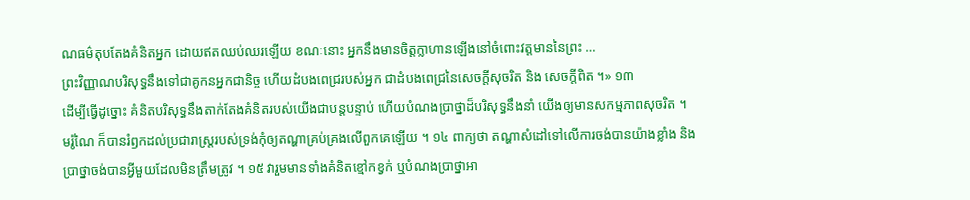ណធម៌តុបតែងគំនិតអ្នក ដោយឥតឈប់ឈរឡើយ ខណៈនោះ អ្នកនឹងមានចិត្តក្លាហានឡើងនៅចំពោះវត្តមាននៃព្រះ …
ព្រះវិញ្ញាណបរិសុទ្ធនឹងទៅជាគូកនអ្នកជានិច្ច ហើយដំបងពេជ្ររបស់អ្នក ជាដំបងពេជ្រនៃសេចក្តីសុចរិត និង សេចក្តីពិត ។» ១៣
ដើម្បីធ្វើដូច្នោះ គំនិតបរិសុទ្ធនឹងតាក់តែងគំនិតរបស់យើងជាបន្តបន្ទាប់ ហើយបំណងប្រាថ្នាដ៏បរិសុទ្ធនឹងនាំ យើងឲ្យមានសកម្មភាពសុចរិត ។
មរ៉ូណៃ ក៏បានរំឭកដល់ប្រជារាស្រ្តរបស់ទ្រង់កុំឲ្យតណ្ហាគ្រប់គ្រងលើពួកគេឡើយ ។ ១៤ ពាក្យថា តណ្ហាសំដៅទៅលើការចង់បានយ៉ាងខ្លាំង និងប្រាថ្នាចង់បានអ្វីមួយដែលមិនត្រឹមត្រូវ ។ ១៥ វារួមមានទាំងគំនិតខ្មៅកខ្វក់ ឬបំណងប្រាថ្នាអា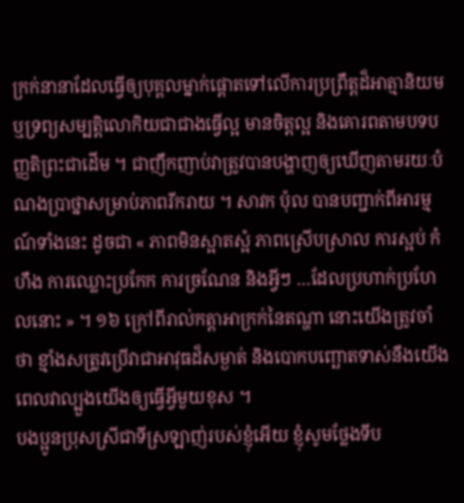ក្រក់នានាដែលធ្វើឲ្យបុគ្គលម្នាក់ផ្ដោតទៅលើការប្រព្រឹត្តដ៏អាត្មានិយម ឬទ្រព្យសម្បត្តិលោកិយជាជាងធ្វើល្អ មានចិត្តល្អ និងគោរពតាមបទបញ្ញតិព្រះជាដើម ។ ជាញឹកញាប់វាត្រូវបានបង្ហាញឲ្យឃើញតាមរយៈបំណងប្រាថ្នាសម្រាប់ភាពរីករាយ ។ សាវក ប៉ុល បានបញ្ជាក់ពីអារម្មណ៍ទាំងនេះ ដូចជា « ភាពមិនស្អាតស្អំ ភាពស្រើបស្រាល ការស្អប់ កំហឹង ការឈ្លោះប្រកែក ការច្រណែន និងអ្វីៗ …ដែលប្រហាក់ប្រហែលនោះ » ។ ១៦ ក្រៅពីរាល់កត្តាអាក្រក់នៃតណ្ហា នោះយើងត្រូវចាំថា ខ្មាំងសត្រូវប្រើវាជាអាវុធដ៏សម្ងាត់ និងបោកបញ្ឆោតទាស់នឹងយើង ពេលវាល្បួងយើងឲ្យធ្វើអ្វីមួយខុស ។
បងប្អូនប្រុសស្រីជាទីស្រឡាញ់របស់ខ្ញុំអើយ ខ្ញុំសូមថ្លែងទីប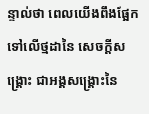ន្ទាល់ថា ពេលយើងពឹងផ្អែកទៅលើថ្មដានៃ សេចក្តីសង្រ្គោះ ជាអង្គសង្រ្គោះនៃ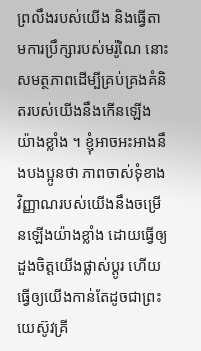ព្រលឹងរបស់យើង និងធ្វើតាមការប្រឹក្សារបស់មរ៉ូណៃ នោះសមត្ថភាពដើម្បីគ្រប់គ្រងគំនិតរបស់យើងនឹងកើនឡើងយ៉ាងខ្លាំង ។ ខ្ញុំអាចអះអាងនឹងបងប្អូនថា ភាពចាស់ទុំខាងវិញ្ញាណរបស់យើងនឹងចម្រើនឡើងយ៉ាងខ្លាំង ដោយធ្វើឲ្យដួងចិត្តយើងផ្លាស់ប្ដូរ ហើយធ្វើឲ្យយើងកាន់តែដូចជាព្រះយេស៊ូវគ្រី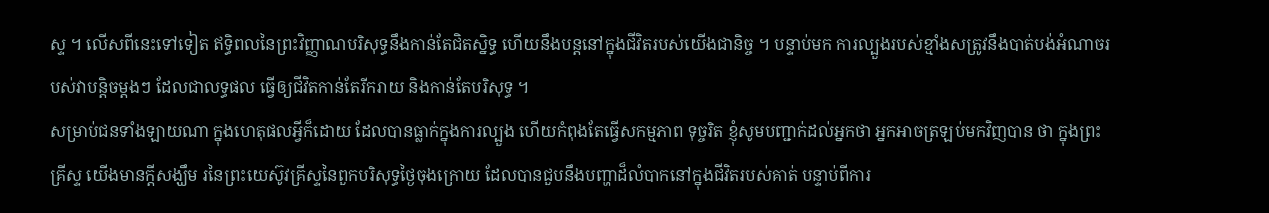ស្ទ ។ លើសពីនេះទៅទៀត ឥទ្ធិពលនៃព្រះវិញ្ញាណបរិសុទ្ធនឹងកាន់តែជិតស្និទ្ធ ហើយនឹងបន្តនៅក្នុងជីវិតរបស់យើងជានិច្ច ។ បន្ទាប់មក ការល្បួងរបស់ខ្មាំងសត្រូវនឹងបាត់បង់អំណាចរបស់វាបន្តិចម្តងៗ ដែលជាលទ្ធផល ធ្វើឲ្យជីវិតកាន់តែរីករាយ និងកាន់តែបរិសុទ្ធ ។
សម្រាប់ជនទាំងឡាយណា ក្នុងហេតុផលអ្វីក៏ដោយ ដែលបានធ្លាក់ក្នុងការល្បួង ហើយកំពុងតែធ្វើសកម្មភាព ទុច្ចរិត ខ្ញុំសូមបញ្ជាក់ដល់អ្នកថា អ្នកអាចត្រឡប់មកវិញបាន ថា ក្នុងព្រះគ្រីស្ទ យើងមានក្តីសង្ឃឹម រនៃព្រះយេស៊ូវគ្រីស្ទនៃពួកបរិសុទ្ធថ្ងៃចុងក្រោយ ដែលបានជួបនឹងបញ្ហាដ៏លំបាកនៅក្នុងជីវិតរបស់គាត់ បន្ទាប់ពីការ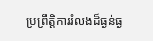ប្រព្រឹត្តិការរំលងដ៏ធ្ងន់ធ្ង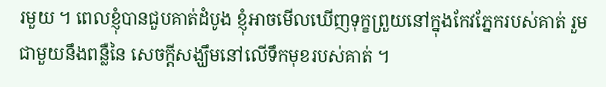រមួយ ។ ពេលខ្ញុំបានជួបគាត់ដំបូង ខ្ញុំអាចមើលឃើញទុក្ខព្រួយនៅក្នុងកែវភ្នែករបស់គាត់ រួមជាមួយនឹងពន្លឺនៃ សេចក្តីសង្ឃឹមនៅលើទឹកមុខរបស់គាត់ ។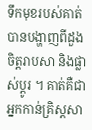ទឹកមុខរបស់គាត់បានបង្ហាញពីដួងចិត្តរាបសា និងផ្លាស់ប្តូរ ។ គាត់គឺជាអ្នកកាន់គ្រិស្តសា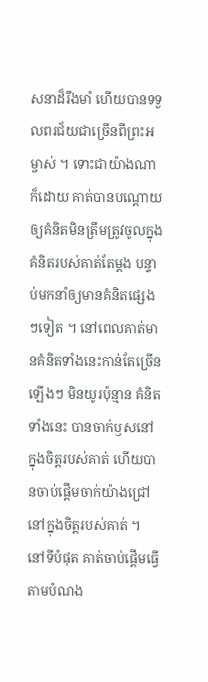សនាដ៏រឹងមាំ ហើយបានទទួលពរជ័យជាច្រើនពីព្រះអម្ចាស់ ។ ទោះជាយ៉ាងណាក៏ដោយ គាត់បានបណ្តោយឲ្យគំនិតមិនត្រឹមត្រូវចូលក្នុងគំនិតរបស់គាត់តែម្តង បន្ទាប់មកនាំឲ្យមានគំនិតផ្សេងៗទៀត ។ នៅពេលគាត់មានគំនិតទាំងនេះកាន់តែច្រើនឡើងៗ មិនយូរប៉ុន្មាន គំនិតទាំងនេះ បានចាក់ឫសនៅក្នុងចិត្តរបស់គាត់ ហើយបានចាប់ផ្តើមចាក់យ៉ាងជ្រៅនៅក្នុងចិត្តរបស់គាត់ ។ នៅទីបំផុត គាត់ចាប់ផ្តើមធ្វើតាមបំណង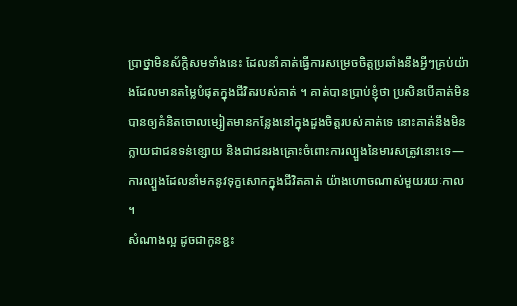ប្រាថ្នាមិនស័ក្តិសមទាំងនេះ ដែលនាំគាត់ធ្វើការសម្រេចចិត្តប្រឆាំងនឹងអ្វីៗគ្រប់យ៉ាងដែលមានតម្លៃបំផុតក្នុងជីវិតរបស់គាត់ ។ គាត់បានប្រាប់ខ្ញុំថា ប្រសិនបើគាត់មិនបានឲ្យគំនិតចោលម្សៀតមានកន្លែងនៅក្នុងដួងចិត្តរបស់គាត់ទេ នោះគាត់នឹងមិនក្លាយជាជនទន់ខ្សោយ និងជាជនរងគ្រោះចំពោះការល្បួងនៃមារសត្រូវនោះទេ—ការល្បួងដែលនាំមកនូវទុក្ខសោកក្នុងជីវិតគាត់ យ៉ាងហោចណាស់មួយរយៈកាល ។
សំណាងល្អ ដូចជាកូនខ្ជះ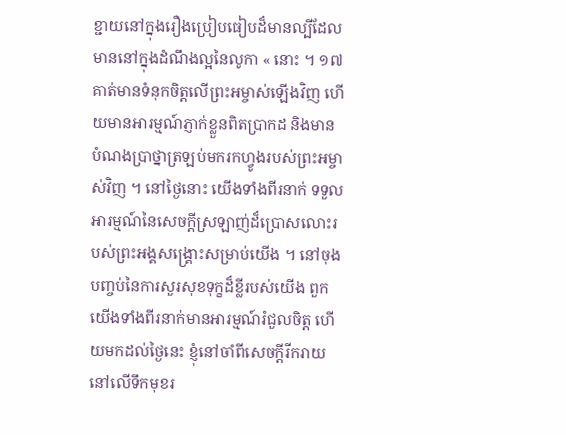ខ្ជាយនៅក្នុងរឿងប្រៀបធៀបដ៏មានល្បីដែលមាននៅក្នុងដំណឹងល្អនៃលូកា « នោះ ។ ១៧ គាត់មានទំនុកចិត្តលើព្រះអម្ចាស់ឡើងវិញ ហើយមានអារម្មណ៍ភ្ញាក់ខ្លួនពិតប្រាកដ និងមានបំណងប្រាថ្នាត្រឡប់មករកហ្វូងរបស់ព្រះអម្ចាស់វិញ ។ នៅថ្ងៃនោះ យើងទាំងពីរនាក់ ទទួលអារម្មណ៍នៃសេចក្តីស្រឡាញ់ដ៏ប្រោសលោះរបស់ព្រះអង្គសង្រ្គោះសម្រាប់យើង ។ នៅចុងបញ្ចប់នៃការសួរសុខទុក្ខដ៏ខ្លីរបស់យើង ពួកយើងទាំងពីរនាក់មានអារម្មណ៍រំជួលចិត្ត ហើយមកដល់ថ្ងៃនេះ ខ្ញុំនៅចាំពីសេចក្តីរីករាយនៅលើទឹកមុខរ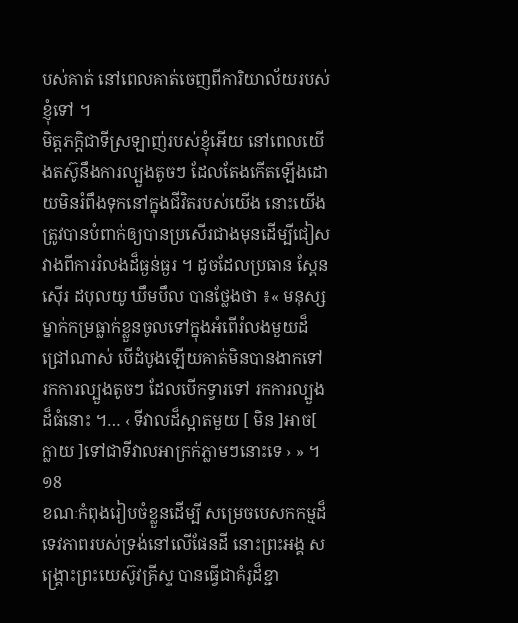បស់គាត់ នៅពេលគាត់ចេញពីការិយាល័យរបស់ខ្ញុំទៅ ។
មិត្តភក្តិជាទីស្រឡាញ់របស់ខ្ញុំអើយ នៅពេលយើងតស៊ូនឹងការល្បួងតូចៗ ដែលតែងកើតឡើងដោយមិនរំពឹងទុកនៅក្នុងជីវិតរបស់យើង នោះយើងត្រូវបានបំពាក់ឲ្យបានប្រសើរជាងមុនដើម្បីជៀសវាងពីការរំលងដ៏ធ្ងន់ធ្ងរ ។ ដូចដែលប្រធាន ស្ពែនស៊ើរ ដបុលយូ ឃឹមបឹល បានថ្លែងថា ៖« មនុស្សម្នាក់កម្រធ្លាក់ខ្លួនចូលទៅក្នុងអំពើរំលងមួយដ៏ជ្រៅណាស់ បើដំបូងឡើយគាត់មិនបានងាកទៅ រកការល្បួងតូចៗ ដែលបើកទ្វារទៅ រកការល្បួងដ៏ធំនោះ ។… ‹ ទីវាលដ៏ស្អាតមួយ [ មិន ]អាច[ ក្លាយ ]ទៅជាទីវាលអាក្រក់ភ្លាមៗនោះទេ › » ។ ១8
ខណៈកំពុងរៀបចំខ្លួនដើម្បី សម្រេចបេសកកម្មដ៏ទេវភាពរបស់ទ្រង់នៅលើផែនដី នោះព្រះអង្គ សង្គ្រោះព្រះយេស៊ូវគ្រីស្ទ បានធ្វើជាគំរូដ៏ខ្ជា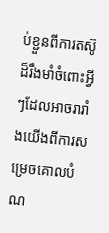ប់ខ្ជួនពីការតស៊ូដ៏រឹងមាំចំពោះអ្វីៗដែលអាចរារាំងយើងពីការសម្រេចគោលបំណ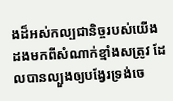ងដ៏អស់កល្បជានិច្ចរបស់យើង ដងមកពីសំណាក់ខ្មាំងសត្រូវ ដែលបានល្បួងឲ្យបង្វែរទ្រង់ចេ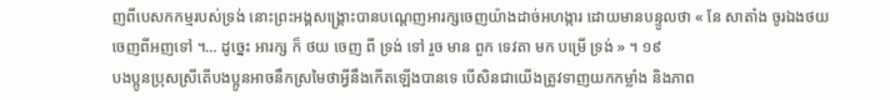ញពីបេសកកម្មរបស់ទ្រង់ នោះព្រះអង្គសង្គ្រោះបានបណ្ដេញអារក្សចេញយ៉ាងដាច់អហង្ការ ដោយមានបន្ទូលថា « នែ សាតាំង ចូរឯងថយចេញពីអញទៅ ។… ដូច្នេះ អារក្ស ក៏ ថយ ចេញ ពី ទ្រង់ ទៅ រួច មាន ពួក ទេវតា មក បម្រើ ទ្រង់ » ។ ១៩
បងប្អូនប្រុសស្រីតើបងប្អូនអាចនឹកស្រមៃថាអ្វីនឹងកើតឡើងបានទេ បើសិនជាយើងត្រូវទាញយកកម្លាំង និងភាព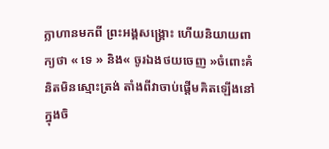ក្លាហានមកពី ព្រះអង្គសង្គ្រោះ ហើយនិយាយពាក្យថា « ទេ » និង« ចូរឯងថយចេញ »ចំពោះគំនិតមិនស្មោះត្រង់ តាំងពីវាចាប់ផ្តើមគិតឡើងនៅក្នុងចិ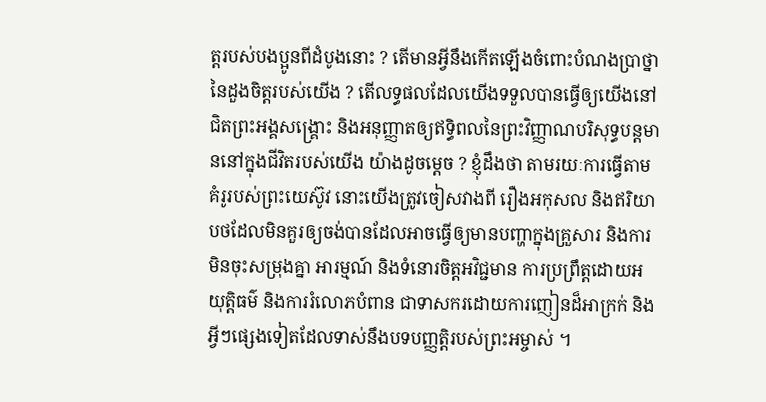ត្តរបស់បងប្អូនពីដំបូងនោះ ? តើមានអ្វីនឹងកើតឡើងចំពោះបំណងប្រាថ្នានៃដួងចិត្តរបស់យើង ? តើលទ្ធផលដែលយើងទទួលបានធ្វើឲ្យយើងនៅជិតព្រះអង្គសង្រ្គោះ និងអនុញ្ញាតឲ្យឥទ្ធិពលនៃព្រះវិញ្ញាណបរិសុទ្ធបន្តមាននៅក្នុងជីវិតរបស់យើង យ៉ាងដូចម្តេច ? ខ្ញុំដឹងថា តាមរយៈការធ្វើតាមគំរូរបស់ព្រះយេស៊ូវ នោះយើងត្រូវចៀសវាងពី រឿងអកុសល និងឥរិយាបថដែលមិនគួរឲ្យចង់បានដែលអាចធ្វើឲ្យមានបញ្ហាក្នុងគ្រួសារ និងការមិនចុះសម្រុងគ្នា អារម្មណ៍ និងទំនោរចិត្តអវិជ្ជមាន ការប្រព្រឹត្តដោយអយុត្តិធម៌ និងការរំលោភបំពាន ជាទាសករដោយការញៀនដ៏អាក្រក់ និងអ្វីៗផ្សេងទៀតដែលទាស់នឹងបទបញ្ញត្តិរបស់ព្រះអម្ចាស់ ។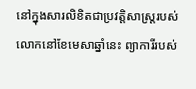នៅក្នុងសារលិខិតជាប្រវត្តិសាស្ត្ររបស់លោកនៅខែមេសាឆ្នាំនេះ ព្យាការីរបស់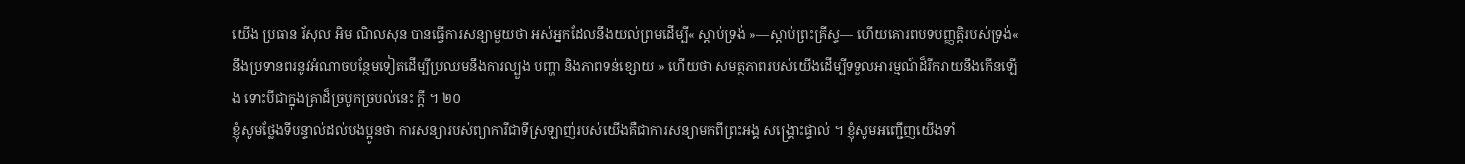យើង ប្រធាន រ័សុល អិម ណិលសុន បានធ្វើការសន្យាមួយថា អស់អ្នកដែលនឹងយល់ព្រមដើម្បី« ស្ដាប់ទ្រង់ »—ស្ដាប់ព្រះគ្រីស្ទ— ហើយគោរពបទបញ្ញត្តិរបស់ទ្រង់« នឹងប្រទានពរនូវអំណាចបន្ថែមទៀតដើម្បីប្រឈមនឹងការល្បួង បញ្ហា និងភាពទន់ខ្សោយ » ហើយថា សមត្ថភាពរបស់យើងដើម្បីទទួលអារម្មណ៍ដ៏រីករាយនឹងកើនឡើង ទោះបីជាក្នុងគ្រាដ៏ច្របូកច្របល់នេះ ក្តី ។ ២០
ខ្ញុំសូមថ្លែងទីបន្ទាល់ដល់បងប្អូនថា ការសន្យារបស់ព្យាការីជាទីស្រឡាញ់របស់យើងគឺជាការសន្យាមកពីព្រះអង្គ សង្គ្រោះផ្ទាល់ ។ ខ្ញុំសូមអញ្ជើញយើងទាំ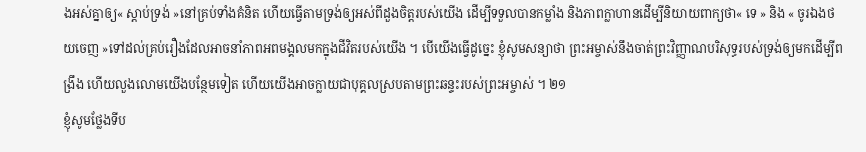ងអស់គ្នាឲ្យ« ស្ដាប់ទ្រង់ »នៅគ្រប់ទាំងគំនិត ហើយធ្វើតាមទ្រង់ឲ្យអស់ពីដួងចិត្តរបស់យើង ដើម្បីទទួលបានកម្លាំង និងភាពក្លាហានដើម្បីនិយាយពាក្យថា« ទេ » និង « ចូរឯងថយចេញ »ទៅដល់គ្រប់រឿងដែលអាចនាំភាពអពមង្គលមកក្នុងជីវិតរបស់យើង ។ បើយើងធ្វើដូច្នេះ ខ្ញុំសូមសន្យាថា ព្រះអម្ចាស់នឹងចាត់ព្រះវិញ្ញាណបរិសុទ្ធរបស់ទ្រង់ឲ្យមកដើម្បីពង្រឹង ហើយលួងលោមយើងបន្ថែមទៀត ហើយយើងអាចក្លាយជាបុគ្គលស្របតាមព្រះឆន្ទះរបស់ព្រះអម្ចាស់ ។ ២១
ខ្ញុំសូមថ្លែងទីប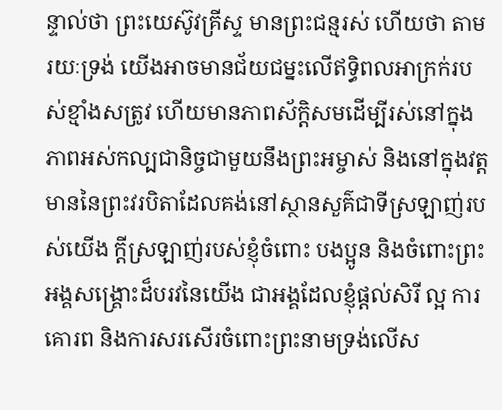ន្ទាល់ថា ព្រះយេស៊ូវគ្រីស្ទ មានព្រះជន្មរស់ ហើយថា តាមរយៈទ្រង់ យើងអាចមានជ័យជម្នះលើឥទ្ធិពលអាក្រក់របស់ខ្មាំងសត្រូវ ហើយមានភាពស័ក្ដិសមដើម្បីរស់នៅក្នុងភាពអស់កល្បជានិច្ចជាមួយនឹងព្រះអម្ចាស់ និងនៅក្នុងវត្តមាននៃព្រះវរបិតាដែលគង់នៅស្ថានសួគ៌ជាទីស្រឡាញ់របស់យើង ក្ដីស្រឡាញ់របស់ខ្ញុំចំពោះ បងប្អូន និងចំពោះព្រះអង្គសង្គ្រោះដ៏បរវនៃយើង ជាអង្គដែលខ្ញុំផ្ដល់សិរី ល្អ ការគោរព និងការសរសើរចំពោះព្រះនាមទ្រង់លើស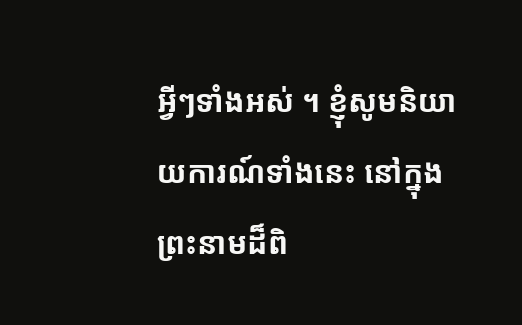អ្វីៗទាំងអស់ ។ ខ្ញុំសូមនិយាយការណ៍ទាំងនេះ នៅក្នុងព្រះនាមដ៏ពិ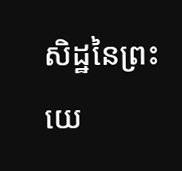សិដ្ឋនៃព្រះយេ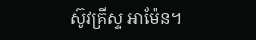ស៊ូវគ្រីស្ទ អាម៉ែន។